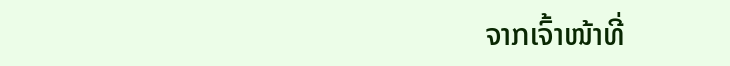ຈາກເຈົ້າໜ້າທີ່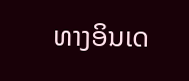ທາງອິນເດ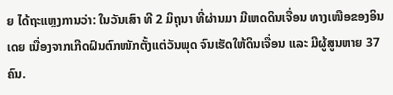ຍ ໄດ້ຖະແຫຼງການວ່າ: ໃນວັນເສົາ ທີ 2 ມິຖຸນາ ທີ່ຜ່ານມາ ມີເຫດດິນເຈື່ອນ ທາງເໜືອຂອງອິນເດຍ ເນື່ອງຈາກເກີດຝົນຕົກໜັກຕັ້ງແຕ່ວັນພຸດ ຈົນເຮັດໃຫ້ດິນເຈື່ອນ ແລະ ມີຜູ້ສູນຫາຍ 37 ຄົນ.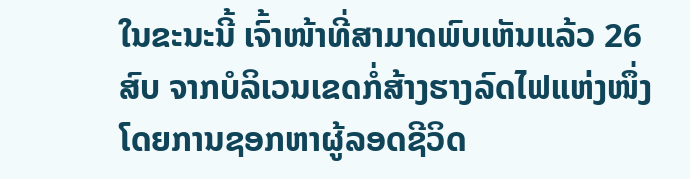ໃນຂະນະນີ້ ເຈົ້າໜ້າທີ່ສາມາດພົບເຫັນແລ້ວ 26 ສົບ ຈາກບໍລິເວນເຂດກໍ່ສ້າງຮາງລົດໄຟແຫ່ງໜຶ່ງ ໂດຍການຊອກຫາຜູ້ລອດຊີວິດ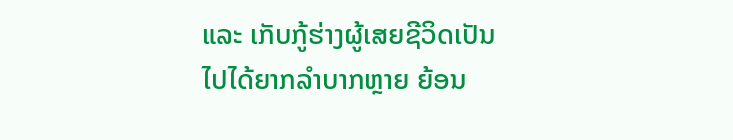ແລະ ເກັບກູ້ຮ່າງຜູ້ເສຍຊີວິດເປັນໄປໄດ້ຍາກລຳບາກຫຼາຍ ຍ້ອນ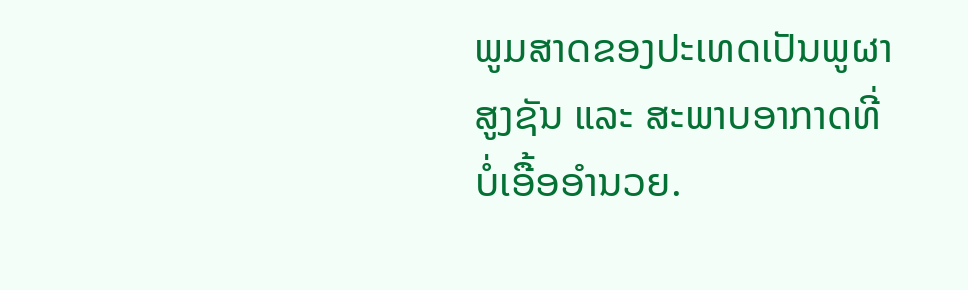ພູມສາດຂອງປະເທດເປັນພູຜາສູງຊັນ ແລະ ສະພາບອາກາດທີ່ບໍ່ເອື້ອອຳນວຍ.